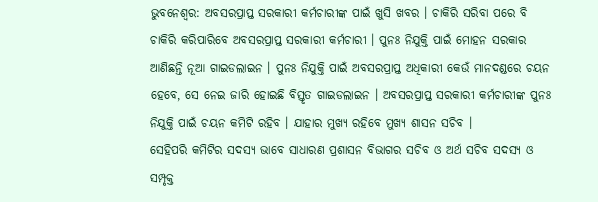ଭୁବନେଶ୍ବର: ଅବସରପ୍ରାପ୍ତ ସରକାରୀ କର୍ମଚାରୀଙ୍କ ପାଇଁ ଖୁସି ଖବର । ଚାକିରି ସରିବା ପରେ ବି ଚାକିରି କରିପାରିବେ ଅବସରପ୍ରାପ୍ତ ସରକାରୀ କର୍ମଚାରୀ । ପୁନଃ ନିଯୁକ୍ତି ପାଇଁ ମୋହନ ସରକାର ଆଣିଛନ୍ତି ନୂଆ ଗାଇଡଲାଇନ । ପୁନଃ ନିଯୁକ୍ତି ପାଇଁ ଅବସରପ୍ରାପ୍ତ ଅଧିକାରୀ କେଉଁ ମାନଦଣ୍ଡରେ ଚୟନ ହେବେ, ସେ ନେଇ ଜାରି ହୋଇଛି ବିସ୍ତୃତ ଗାଇଡଲାଇନ । ଅବସରପ୍ରାପ୍ତ ସରକାରୀ କର୍ମଚାରୀଙ୍କ ପୁନଃ ନିଯୁକ୍ତି ପାଇଁ ଚୟନ କମିଟି ରହିବ । ଯାହାର ମୁଖ୍ୟ ରହିବେ ମୁଖ୍ୟ ଶାସନ ସଚିବ ।
ସେହିପରି କମିଟିର ସଦସ୍ୟ ଭାବେ ସାଧାରଣ ପ୍ରଶାସନ ବିଭାଗର ସଚିବ ଓ ଅର୍ଥ ସଚିବ ସଦସ୍ୟ ଓ ସମ୍ପୃକ୍ତ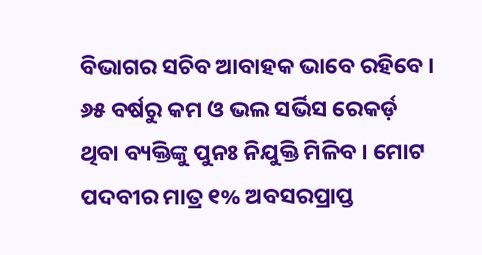ବିଭାଗର ସଚିବ ଆବାହକ ଭାବେ ରହିବେ । ୬୫ ବର୍ଷରୁ କମ ଓ ଭଲ ସର୍ଭିସ ରେକର୍ଡ଼ ଥିବା ବ୍ୟକ୍ତିଙ୍କୁ ପୁନଃ ନିଯୁକ୍ତି ମିଳିବ । ମୋଟ ପଦବୀର ମାତ୍ର ୧% ଅବସରପ୍ରାପ୍ତ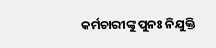କର୍ମଚାରୀଙ୍କୁ ପୁନଃ ନିଯୁକ୍ତି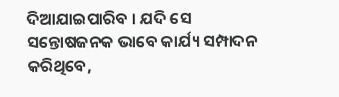ଦିଆଯାଇପାରିବ । ଯଦି ସେ ସନ୍ତୋଷଜନକ ଭାବେ କାର୍ଯ୍ୟ ସମ୍ପାଦନ କରିଥିବେ,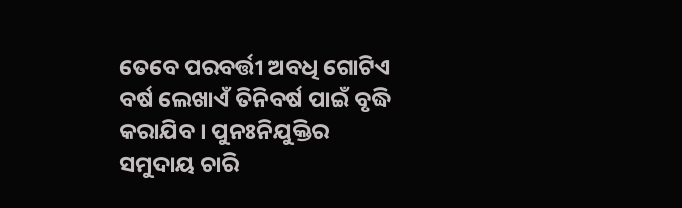ତେବେ ପରବର୍ତ୍ତୀ ଅବଧି ଗୋଟିଏ ବର୍ଷ ଲେଖାଏଁ ତିନିବର୍ଷ ପାଇଁ ବୃଦ୍ଧି କରାଯିବ । ପୁନଃନିଯୁକ୍ତିର ସମୁଦାୟ ଚାରି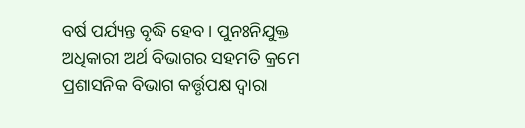ବର୍ଷ ପର୍ଯ୍ୟନ୍ତ ବୃଦ୍ଧି ହେବ । ପୁନଃନିଯୁକ୍ତ ଅଧିକାରୀ ଅର୍ଥ ବିଭାଗର ସହମତି କ୍ରମେ ପ୍ରଶାସନିକ ବିଭାଗ କର୍ତ୍ତୃପକ୍ଷ ଦ୍ଵାରା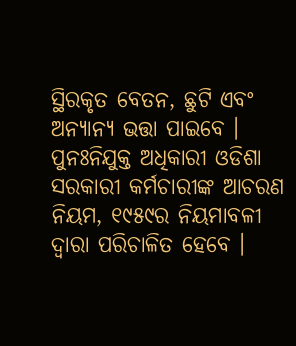ସ୍ଥିରକୃତ ବେତନ, ଛୁଟି ଏବଂ ଅନ୍ୟାନ୍ୟ ଭତ୍ତା ପାଇବେ । ପୁନଃନିଯୁକ୍ତ ଅଧିକାରୀ ଓଡିଶା ସରକାରୀ କର୍ମଚାରୀଙ୍କ ଆଚରଣ ନିୟମ, ୧୯୫୯ର ନିୟମାବଳୀ ଦ୍ଵାରା ପରିଚାଳିତ ହେବେ ।